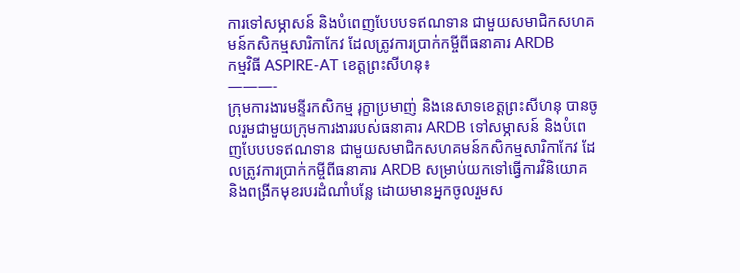ការទៅសម្ភាសន៍ និងបំពេញបែបបទឥណទាន ជាមួយសមាជិកសហគមន៍កសិកម្មសារិកាកែវ ដែលត្រូវការប្រាក់កម្ចីពីធនាគារ ARDB
កម្មវិធី ASPIRE-AT ខេត្តព្រះសីហនុ៖
———-
ក្រុមការងារមន្ទីរកសិកម្ម រុក្ខាប្រមាញ់ និងនេសាទខេត្តព្រះសីហនុ បានចូលរួមជាមួយក្រុមការងាររបស់ធនាគារ ARDB ទៅសម្ភាសន៍ និងបំពេញបែបបទឥណទាន ជាមួយសមាជិកសហគមន៍កសិកម្មសារិកាកែវ ដែលត្រូវការប្រាក់កម្ចីពីធនាគារ ARDB សម្រាប់យកទៅធ្វើការវិនិយោគ និងពង្រីកមុខរបរដំណាំបន្លែ ដោយមានអ្នកចូលរួមស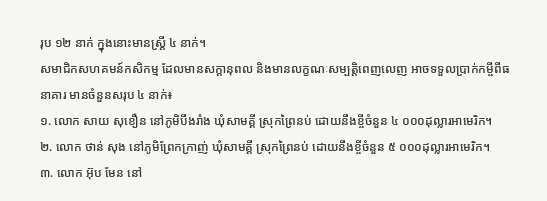រុប ១២ នាក់ ក្នុងនោះមានស្រ្តី ៤ នាក់។
សមាជិកសហគមន៍កសិកម្ម ដែលមានសក្តានុពល និងមានលក្ខណៈសម្បត្តិពេញលេញ អាចទទួលប្រាក់កម្ចីពីធនាគារ មានចំនួនសរុប ៤ នាក់៖
១. លោក សាយ សុខឿន នៅភូមិបឹងរាំង ឃុំសាមគ្គី ស្រុកព្រៃនប់ ដោយនឹងខ្ចីចំនួន ៤ ០០០ដុល្លារអាមេរិក។
២. លោក ថាន់ សុង នៅភូមិព្រែកក្រាញ់ ឃុំសាមគ្គី ស្រុកព្រៃនប់ ដោយនឹងខ្ចីចំនួន ៥ ០០០ដុល្លារអាមេរិក។
៣. លោក អ៊ុប មែន នៅ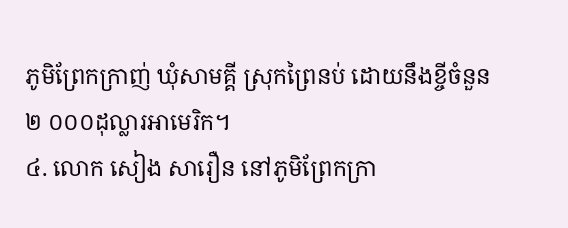ភូមិព្រែកក្រាញ់ ឃុំសាមគ្គី ស្រុកព្រៃនប់ ដោយនឹងខ្ចីចំនួន ២ ០០០ដុល្លារអាមេរិក។
៤. លោក សៀង សារឿន នៅភូមិព្រែកក្រា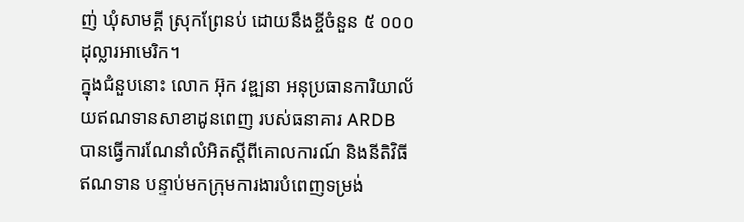ញ់ ឃុំសាមគ្គី ស្រុកព្រែនប់ ដោយនឹងខ្ចីចំនួន ៥ ០០០ដុល្លារអាមេរិក។
ក្នុងជំនួបនោះ លោក អ៊ុក វឌ្ឍនា អនុប្រធានការិយាល័យឥណទានសាខាដូនពេញ របស់ធនាគារ ARDB បានធ្វើការណែនាំលំអិតស្តីពីគោលការណ៍ និងនីតិវិធីឥណទាន បន្ទាប់មកក្រុមការងារបំពេញទម្រង់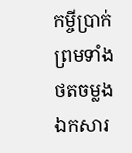កម្ចីប្រាក់ ព្រមទាំងថតចម្លងឯកសារ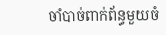ចាំបាច់ពាក់ព័ន្ធមួយចំ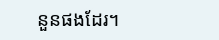នួនផងដែរ។